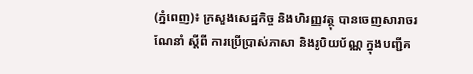(ភ្នំពេញ)៖ ក្រសួងសេដ្ឋកិច្ច និងហិរញ្ញវត្ថុ បានចេញសារាចរណែនាំ ស្តីពី ការប្រើប្រាស់ភាសា និងរូបិយប័ណ្ណ ក្នុងបញ្ជីគ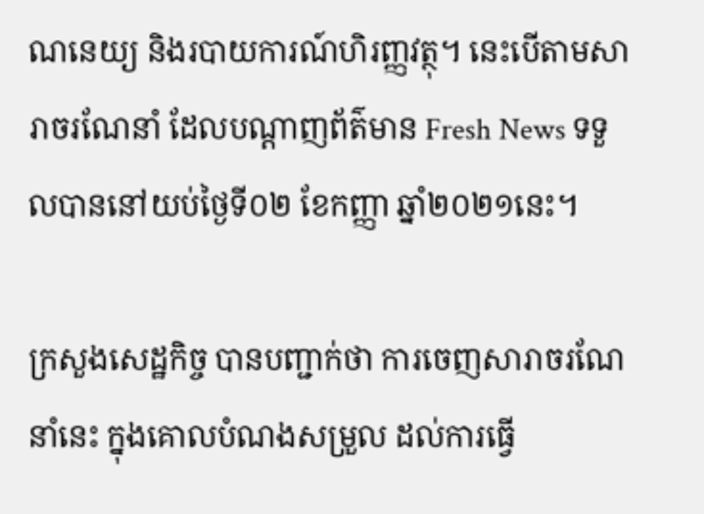ណនេយ្យ និងរបាយការណ៍ហិរញ្ញវត្ថុ។ នេះបើតាមសារាចរណែនាំ ដែលបណ្ដាញព័ត៌មាន Fresh News ទទួលបាននៅយប់ថ្ងៃទី០២ ខែកញ្ញា ឆ្នាំ២០២១នេះ។

ក្រសួងសេដ្ឋកិច្ច បានបញ្ជាក់ថា ការចេញសារាចរណែនាំនេះ ក្នុងគោលបំណងសម្រួល ដល់ការធ្វើ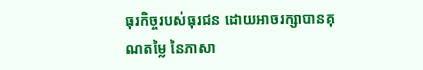ធុរកិច្ចរបស់ធុរជន ដោយអាចរក្សាបានគុណតម្លៃ នៃភាសា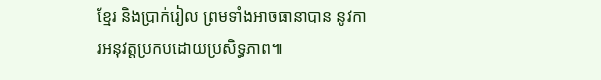ខ្មែរ និងប្រាក់រៀល ព្រមទាំងអាចធានាបាន នូវការអនុវត្តប្រកបដោយប្រសិទ្ធភាព៕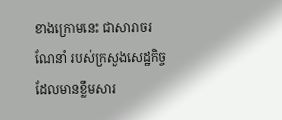ខាងក្រោមនេះ ជាសារាចរណែនាំ របស់ក្រសួងសេដ្ឋកិច្ច ដែលមានខ្លឹមសារ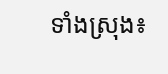ទាំងស្រុង៖